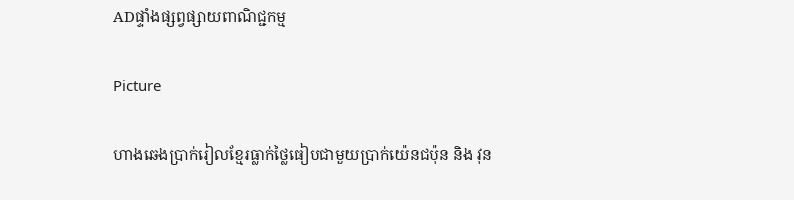ADផ្ទាំងផ្សព្វផ្សាយពាណិជ្ជកម្ម

Picture

ហាងឆេងប្រាក់រៀលខ្មែរធ្លាក់ថ្លៃធៀបជាមួយប្រាក់យ៉េនជប៉ុន និង វុន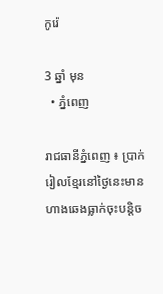កូរ៉េ

3 ឆ្នាំ មុន
  • ភ្នំពេញ

រាជធានីភ្នំពេញ ៖ ប្រាក់រៀលខ្មែរនៅថ្ងៃនេះមានហាងឆេងធ្លាក់ចុះបន្តិច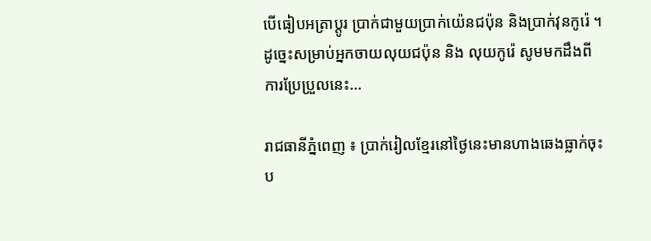បើធៀបអត្រាប្តូរ ប្រាក់ជាមួយប្រាក់យ៉េនជប៉ុន និងប្រាក់វុនកូរ៉េ ។ ដូច្នេះសម្រាប់អ្នកចាយលុយជប៉ុន និង លុយកូរ៉េ សូមមកដឹងពីការប្រែប្រួលនេះ…

រាជធានីភ្នំពេញ ៖ ប្រាក់រៀលខ្មែរនៅថ្ងៃនេះមានហាងឆេងធ្លាក់ចុះប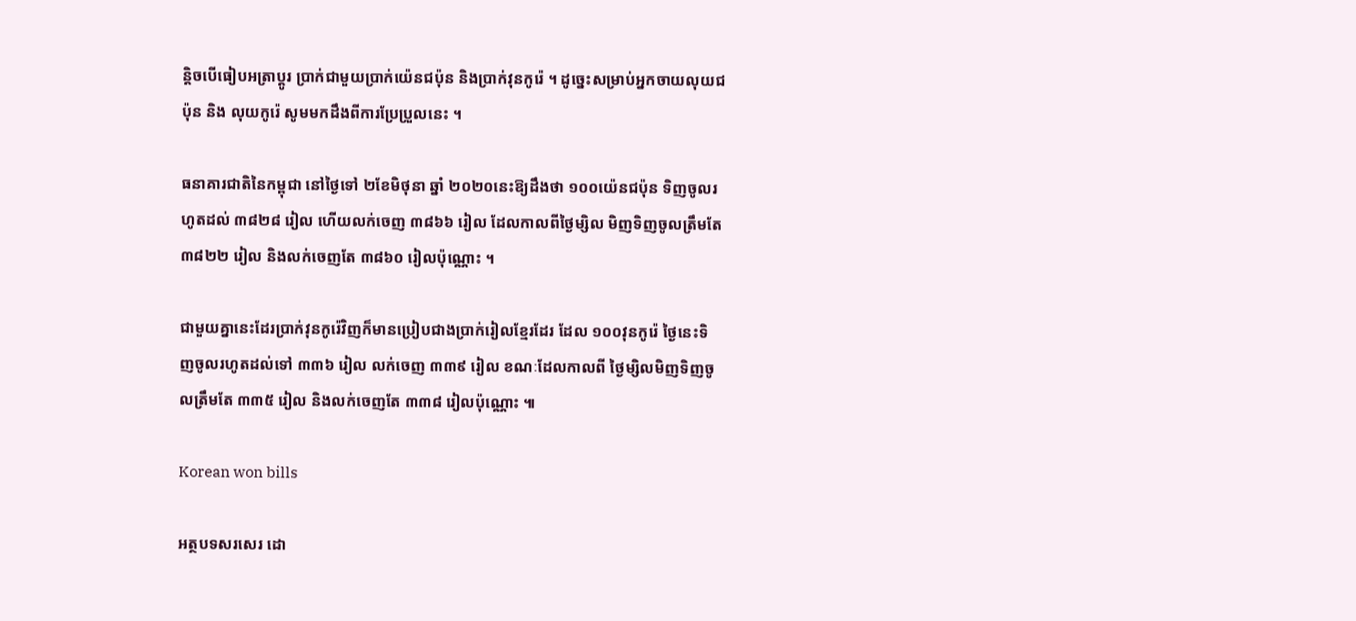ន្តិចបើធៀបអត្រាប្តូរ ប្រាក់ជាមួយប្រាក់យ៉េនជប៉ុន និងប្រាក់វុនកូរ៉េ ។ ដូច្នេះសម្រាប់អ្នកចាយលុយជប៉ុន និង លុយកូរ៉េ សូមមកដឹងពីការប្រែប្រួលនេះ ។

ធនាគារជាតិនៃកម្ពុជា នៅថ្ងៃទៅ ២ខែមិថុនា ឆ្នាំ ២០២០នេះឱ្យដឹងថា ១០០យ៉េនជប៉ុន ទិញចូលរហូតដល់ ៣៨២៨ រៀល ហើយលក់ចេញ ៣៨៦៦ រៀល ដែលកាលពីថ្ងៃម្សិល មិញទិញចូលត្រឹមតែ ៣៨២២ រៀល និងលក់ចេញតែ ៣៨៦០ រៀលប៉ុណ្ណោះ ។

ជាមួយគ្នានេះដែរប្រាក់វុនកូរ៉េវិញក៏មានប្រៀបជាងប្រាក់រៀលខ្មែរដែរ ដែល ១០០វុនកូរ៉េ ថ្ងៃនេះទិញចូលរហូតដល់ទៅ ៣៣៦ រៀល លក់ចេញ ៣៣៩ រៀល ខណៈដែលកាលពី ថ្ងៃម្សិលមិញទិញចូលត្រឹមតែ ៣៣៥ រៀល និងលក់ចេញតែ ៣៣៨ រៀលប៉ុណ្ណោះ ៕

Korean won bills

អត្ថបទសរសេរ ដោ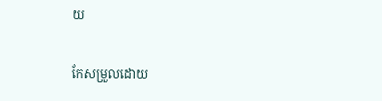យ

កែសម្រួលដោយ